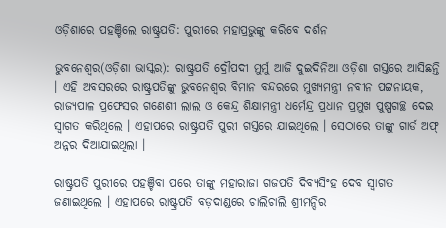ଓଡ଼ିଶାରେ ପହଞ୍ଚିଲେ ରାଷ୍ଟ୍ରପତି: ପୁରୀରେ ମହାପ୍ରଭୁଙ୍କୁ କରିବେ ଦର୍ଶନ

ଭୁବନେଶ୍ୱର(ଓଡ଼ିଶା ଭାସ୍କର): ରାଷ୍ଟ୍ରପତି ଦ୍ରୌପଦୀ ମୁର୍ମୁ ଆଜି ଦୁଇଦିନିଆ ଓଡ଼ିଶା ଗସ୍ତରେ ଆସିଛନ୍ତି । ଏହି ଅବସରରେ ରାଷ୍ଟ୍ରପତିଙ୍କୁ ଭୁବନେଶ୍ୱର ବିମାନ ବନ୍ଦରରେ ମୁଖ୍ୟମନ୍ତ୍ରୀ ନବୀନ ପଟ୍ଟନାୟକ, ରାଜ୍ୟପାଳ ପ୍ରଫେସର ଗଣେଶୀ ଲାଲ ଓ କେନ୍ଦ୍ର ଶିକ୍ଷାମନ୍ତ୍ରୀ ଧର୍ମେନ୍ଦ୍ର ପ୍ରଧାନ ପ୍ରମୁଖ ପୁଷ୍ପଗଚ୍ଛ ଦେଇ ସ୍ୱାଗତ କରିଥିଲେ । ଏହାପରେ ରାଷ୍ଟ୍ରପତି ପୁରୀ ଗସ୍ତରେ ଯାଇଥିଲେ । ସେଠାରେ ତାଙ୍କୁ ଗାର୍ଡ ଅଫ୍ ଅନ୍ନର ଦିଆଯାଇଥିଲା ।

ରାଷ୍ଟ୍ରପତି ପୁରୀରେ ପହଞ୍ଚିବା ପରେ ତାଙ୍କୁ ମହାରାଜା ଗଜପତି ଦିବ୍ୟସିଂହ ଦେବ ସ୍ୱାଗତ ଜଣାଇଥିଲେ । ଏହାପରେ ରାଷ୍ଟ୍ରପତି ବଡ଼ଦାଣ୍ଡରେ ଚାଲିଚାଲି ଶ୍ରୀମନ୍ଦିର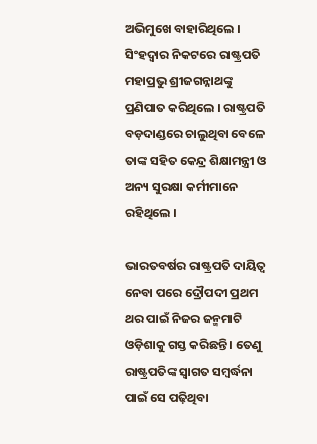ଅଭିମୁଖେ ବାହାରିଥିଲେ । ସିଂହଦ୍ୱାର ନିକଟରେ ରାଷ୍ଟ୍ରପତି ମହାପ୍ରଭୁ ଶ୍ରୀଜଗନ୍ନାଥଙ୍କୁ ପ୍ରଣିପାତ କରିଥିଲେ । ରାଷ୍ଟ୍ରପତି ବଡ଼ଦାଣ୍ଡରେ ଚାଲୁଥିବା ବେଳେ ତାଙ୍କ ସହିତ କେନ୍ଦ୍ର ଶିକ୍ଷାମନ୍ତ୍ରୀ ଓ ଅନ୍ୟ ସୁରକ୍ଷା କର୍ମୀମାନେ ରହିଥିଲେ ।

ଭାରତବର୍ଷର ରାଷ୍ଟ୍ରପତି ଦାୟିତ୍ୱ ନେବା ପରେ ଦ୍ରୌପଦୀ ପ୍ରଥମ ଥର ପାଇଁ ନିଜର ଜନ୍ମମାଟି ଓଡ଼ିଶାକୁ ଗସ୍ତ କରିଛନ୍ତି । ତେଣୁ ରାଷ୍ଟ୍ରପତିଙ୍କ ସ୍ୱାଗତ ସମ୍ବର୍ଦ୍ଧନା ପାଇଁ ସେ ପଢ଼ିଥିବା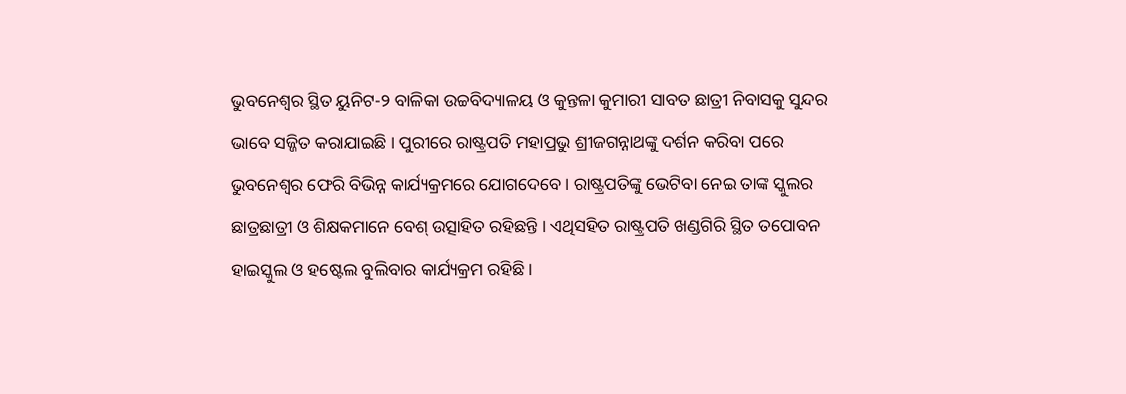ଭୁବନେଶ୍ୱର ସ୍ଥିତ ୟୁନିଟ-୨ ବାଳିକା ଉଚ୍ଚବିଦ୍ୟାଳୟ ଓ କୁନ୍ତଳା କୁମାରୀ ସାବତ ଛାତ୍ରୀ ନିବାସକୁ ସୁନ୍ଦର ଭାବେ ସଜ୍ଜିତ କରାଯାଇଛି । ପୁରୀରେ ରାଷ୍ଟ୍ରପତି ମହାପ୍ରଭୁ ଶ୍ରୀଜଗନ୍ନାଥଙ୍କୁ ଦର୍ଶନ କରିବା ପରେ ଭୁବନେଶ୍ୱର ଫେରି ବିଭିନ୍ନ କାର୍ଯ୍ୟକ୍ରମରେ ଯୋଗଦେବେ । ରାଷ୍ଟ୍ରପତିଙ୍କୁ ଭେଟିବା ନେଇ ତାଙ୍କ ସ୍କୁଲର ଛାତ୍ରଛାତ୍ରୀ ଓ ଶିକ୍ଷକମାନେ ବେଶ୍ ଉତ୍ସାହିତ ରହିଛନ୍ତି । ଏଥିସହିତ ରାଷ୍ଟ୍ରପତି ଖଣ୍ଡଗିରି ସ୍ଥିତ ତପୋବନ ହାଇସ୍କୁଲ ଓ ହଷ୍ଟେଲ ବୁଲିବାର କାର୍ଯ୍ୟକ୍ରମ ରହିଛି ।